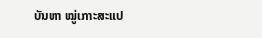ບັນຫາ ໝູ່ເກາະສະແປ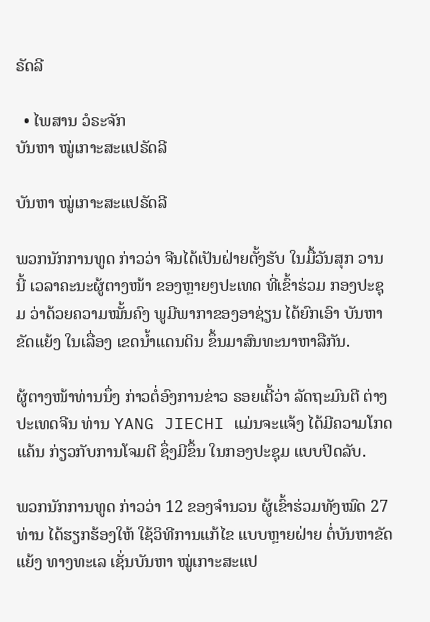ຣັດລີ

  • ໄພສານ ວໍຣະຈັກ
ບັນຫາ ໝູ່ເກາະສະແປຣັດລີ

ບັນຫາ ໝູ່ເກາະສະແປຣັດລີ

ພວກນັກການທູດ ກ່າວວ່າ ຈີນໄດ້ເປັນຝ່າຍຕັ້ງຮັບ ໃນມື້ວັນສຸກ ວານນີ້ ເວລາຄະນະຜູ້ຕາງໜ້າ ຂອງຫຼາຍໆປະເທດ ທີ່ເຂົ້າຮ່ວມ ກອງປະຊຸມ ວ່າດ້ວຍຄວາມໝັ້ນຄົງ ພູມີພາກາຂອງອາຊ່ຽນ ໄດ້ຍົກເອົາ ບັນຫາຂັດແຍ້ງ ໃນເລື່ອງ ເຂດນໍ້າແດນດິນ ຂຶ້ນມາສົນທະນາຫາລືກັນ.

ຜູ້ຕາງໜ້າທ່ານນຶ່ງ ກ່າວຕໍ່ອົງການຂ່າວ ຣອຍເຕີ້ວ່າ ລັດຖະມົນຕີ ຕ່າງປະເທດຈີນ ທ່ານ YANG JIECHI ແມ່ນຈະແຈ້ງ ໄດ້ມີຄວາມໂກດແຄ້ນ ກ່ຽວກັບການໂຈມຕີ ຊຶ່ງມີຂຶ້ນ ໃນກອງປະຊຸມ ແບບປິດລັບ.

ພວກນັກການທູດ ກ່າວວ່າ 12 ຂອງຈຳນວນ ຜູ້ເຂົ້າຮ່ວມທັງໝົດ 27 ທ່ານ ໄດ້ຮຽກຮ້ອງໃຫ້ ໃຊ້ວິທີການແກ້ໄຂ ແບບຫຼາຍຝ່າຍ ຕໍ່ບັນຫາຂັດແຍ້ງ ທາງທະເລ ເຊັ່ນບັນຫາ ໝູ່ເກາະສະແປ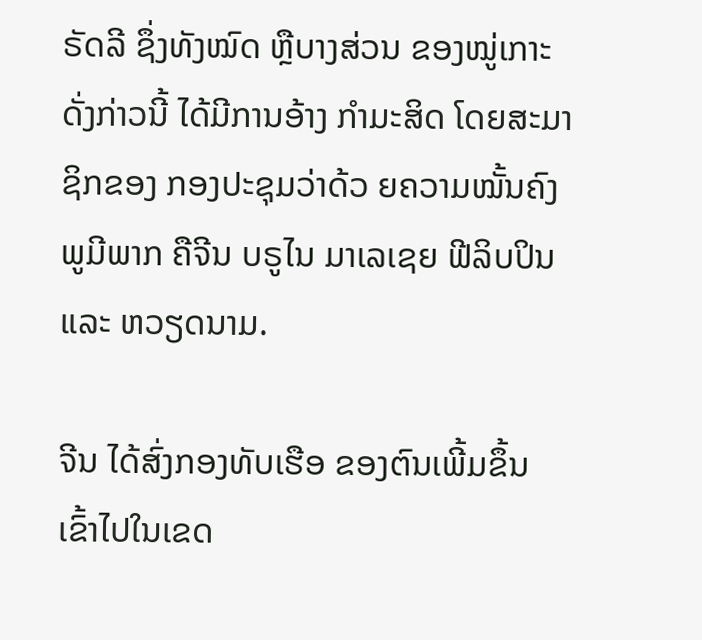ຣັດລີ ຊຶ່ງທັງໝົດ ຫຼືບາງສ່ວນ ຂອງໝູ່ເກາະ ດັ່ງກ່າວນີ້ ໄດ້ມີການອ້າງ ກຳມະສິດ ໂດຍສະມາຊິກຂອງ ກອງປະຊຸມວ່າດ້ວ ຍຄວາມໝັ້ນຄົງ ພູມີພາກ ຄືຈີນ ບຣູໄນ ມາເລເຊຍ ຟີລິບປິນ ແລະ ຫວຽດນາມ.

ຈີນ ໄດ້ສົ່ງກອງທັບເຮືອ ຂອງຕົນເພີ້ມຂຶ້ນ ເຂົ້າໄປໃນເຂດ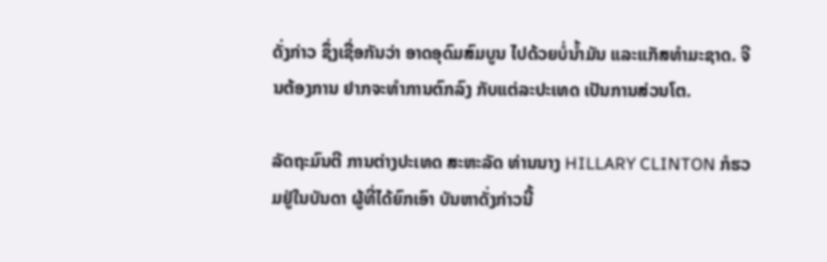ດັ່ງກ່າວ ຊຶ່ງເຊື່ອກັນວ່າ ອາດອຸດົມສົມບູນ ໄປດ້ວຍບໍ່ນໍ້າມັນ ແລະແກັສທຳມະຊາດ. ຈີນຕ້ອງການ ຢາກຈະທຳການຕົກລົງ ກັບແຕ່ລະປະເທດ ເປັນການສ່ວນໂຕ.

ລັດຖະມົນຕີ ການຕ່າງປະເທດ ສະຫະລັດ ທ່ານນາງ HILLARY CLINTON ກໍຮວມຢູ່ໃນບັນດາ ຜູ້ທີ່ໄດ້ຍົກເອົາ ບັນຫາດັ່ງກ່າວນີ້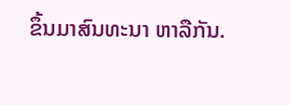ຂຶ້ນມາສົນທະນາ ຫາລືກັນ.